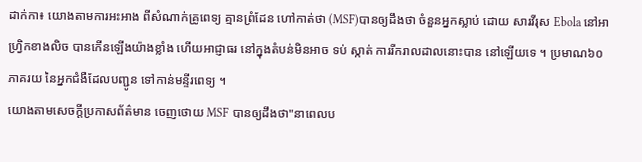ដាក់កា៖ យោងតាមការអះអាង ពីសំណាក់គ្រូពេទ្យ គ្មានព្រំដែន ហៅកាត់ថា (MSF)បានឲ្យដឹងថា ចំនួនអ្នកស្លាប់ ដោយ សារវីរុស Ebola នៅអាហ្រ្វិកខាងលិច បានកើនឡើងយ៉ាងខ្លាំង ហើយអាជ្ញាធរ នៅក្នុងតំបន់មិនអាច ទប់ ស្កាត់ ការរីករាលដាលនោះបាន នៅឡើយទេ ។ ប្រមាណ៦០ភាគរយ នៃអ្នកជំងឺដែលបញ្ជូន ទៅកាន់មន្ទីរពេទ្យ ។
យោងតាមសេចក្តីប្រកាសព័ត៌មាន ចេញថោយ MSF បានឲ្យដឹងថា"នាពេលប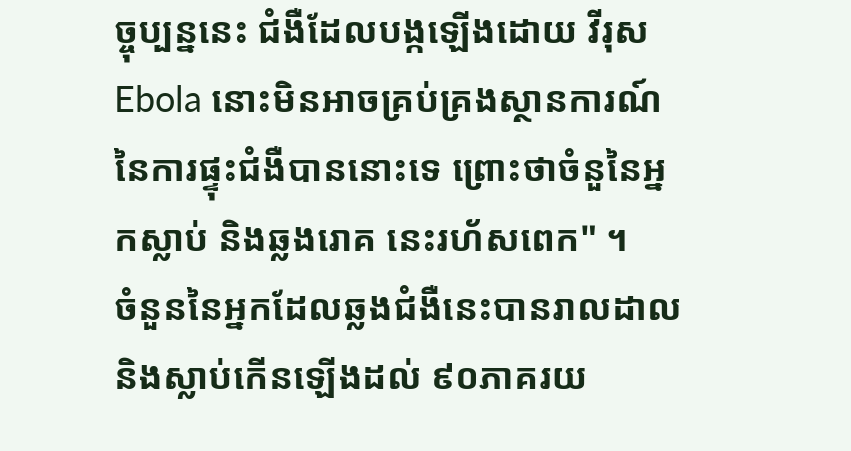ច្ចុប្បន្ននេះ ជំងឺដែលបង្កឡើងដោយ វីរុស Ebola នោះមិនអាចគ្រប់គ្រងស្ថានការណ៍ នៃការផ្ទុះជំងឺបាននោះទេ ព្រោះថាចំនួនៃអ្នកស្លាប់ និងឆ្លងរោគ នេះរហ័សពេក" ។
ចំនួននៃអ្នកដែលឆ្លងជំងឺនេះបានរាលដាល និងស្លាប់កើនឡើងដល់ ៩០ភាគរយ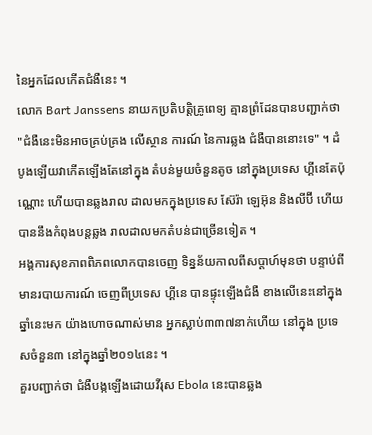នៃអ្នកដែលកើតជំងឺនេះ ។
លោក Bart Janssens នាយកប្រតិបត្តិគ្រូពេទ្យ គ្មានព្រំដែនបានបញ្ជាក់ថា "ជំងឺនេះមិនអាចគ្រប់គ្រង លើស្ថាន ការណ៍ នៃការឆ្លង ជំងឺបាននោះទេ" ។ ដំបូងឡើយវាកើតឡើងតែនៅក្នុង តំបន់មួយចំនួនតូច នៅក្នុងប្រទេស ហ្គីនេតែប៉ុណ្ណោះ ហើយបានឆ្លងរាល ដាលមកក្នុងប្រទេស ស៊ែរ៉ា ឡេអ៊ុន និងលីប៊ី ហើយបាននឹងកំពុងបន្តឆ្លង រាលដាលមកតំបន់ជាច្រើនទៀត ។
អង្គការសុខភាពពិភពលោកបានចេញ ទិន្នន័យកាលពីសប្តាហ៍មុនថា បន្ទាប់ពីមានរបាយការណ៍ ចេញពីប្រទេស ហ្គីនេ បានផ្ទុះឡើងជំងឺ ខាងលើនេះនៅក្នុងឆ្នាំនេះមក យ៉ាងហោចណាស់មាន អ្នកស្លាប់៣៣៧នាក់ហើយ នៅក្នុង ប្រទេសចំនួន៣ នៅក្នុងឆ្នាំ២០១៤នេះ ។
គួរបញ្ជាក់ថា ជំងឺបង្កឡើងដោយវីរុស Ebola នេះបានឆ្លង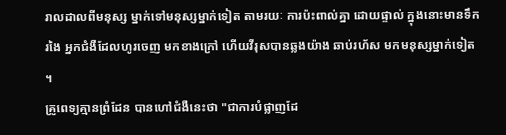រាលដាលពីមនុស្ស ម្នាក់ទៅមនុស្សម្នាក់ទៀត តាមរយៈ ការប៉ះពាល់គ្នា ដោយផ្ទាល់ ក្នុងនោះមានទឹករងៃ អ្នកជំងឺដែលហូរចេញ មកខាងក្រៅ ហើយវីរុសបានឆ្លងយ៉ាង ឆាប់រហ័ស មកមនុស្សម្នាក់ទៀត ។
គ្រូពេទ្យគ្មានព្រំដែន បានហៅជំងឺនេះថា "ជាការបំផ្លាញដែ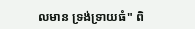លមាន ទ្រង់ទ្រាយធំ" ពិ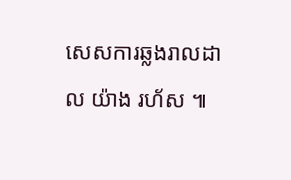សេសការឆ្លងរាលដាល យ៉ាង រហ័ស ៕